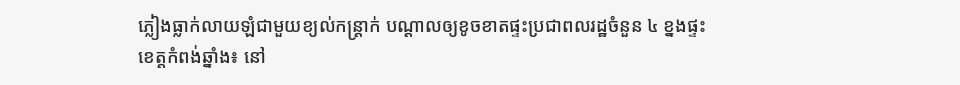ភ្លៀងធ្លាក់លាយឡំជាមួយខ្យល់កន្ត្រាក់ បណ្ដាលឲ្យខូចខាតផ្ទះប្រជាពលរដ្ឋចំនួន ៤ ខ្នងផ្ទះ
ខេត្តកំពង់ឆ្នាំង៖ នៅ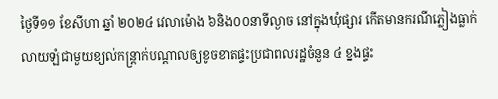ថ្ងៃទី១១ ខែសីហា ឆ្នាំ ២០២៤ វេលាម៉ោង ៦និង០០នាទីល្ងាច នៅក្នុងឃុំផ្សារ កើតមានករណីភ្លៀងធ្លាក់លាយឡំជាមួយខ្យល់កន្ត្រាក់បណ្ដាលឲ្យខូចខាតផ្ទះប្រជាពលរដ្ឋចំនួន ៤ ខ្នងផ្ទះ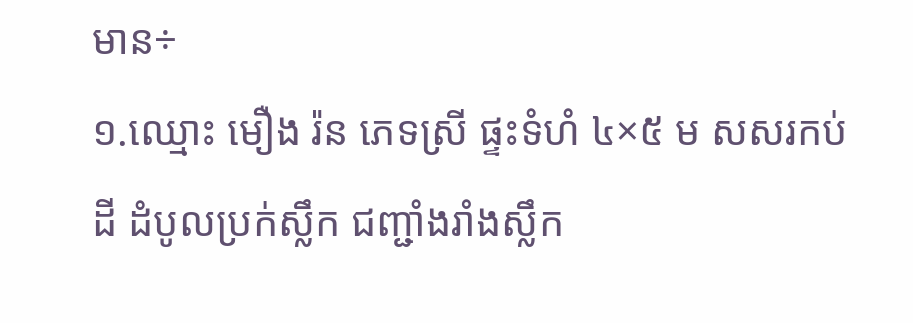មាន÷
១.ឈ្មោះ មឿង រ៉ន ភេទស្រី ផ្ទះទំហំ ៤×៥ ម សសរកប់ដី ដំបូលប្រក់ស្លឹក ជញ្ជាំងរាំងស្លឹក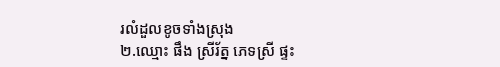រលំដួលខូចទាំងស្រុង
២.ឈ្មោះ ផឹង ស្រីរ័ត្ន ភេទស្រី ផ្ទះ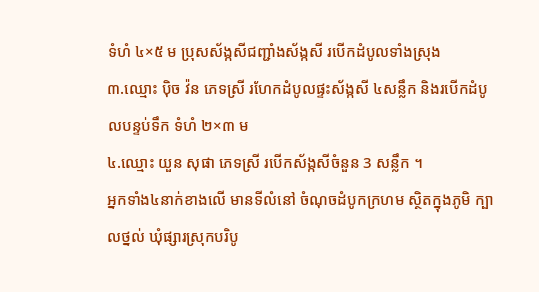ទំហំ ៤×៥ ម ប្រុសស័ង្កសីជញ្ជាំងស័ង្កសី របើកដំបូលទាំងស្រុង
៣.ឈ្មោះ ប៉ិច វ៉ន ភេទស្រី រហែកដំបូលផ្ទះស័ង្កសី ៤សន្លឹក និងរបើកដំបូលបន្ទប់ទឹក ទំហំ ២×៣ ម
៤.ឈ្មោះ យួន សុផា ភេទស្រី របើកស័ង្កសីចំនួន 3 សន្លឹក ។
អ្នកទាំង៤នាក់ខាងលើ មានទីលំនៅ ចំណុចដំបូកក្រហម ស្ថិតក្នុងភូមិ ក្បាលថ្នល់ ឃុំផ្សារស្រុកបរិបូ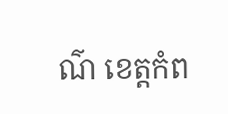ណ៌ ខេត្តកំព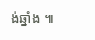ង់ឆ្នាំង ៕